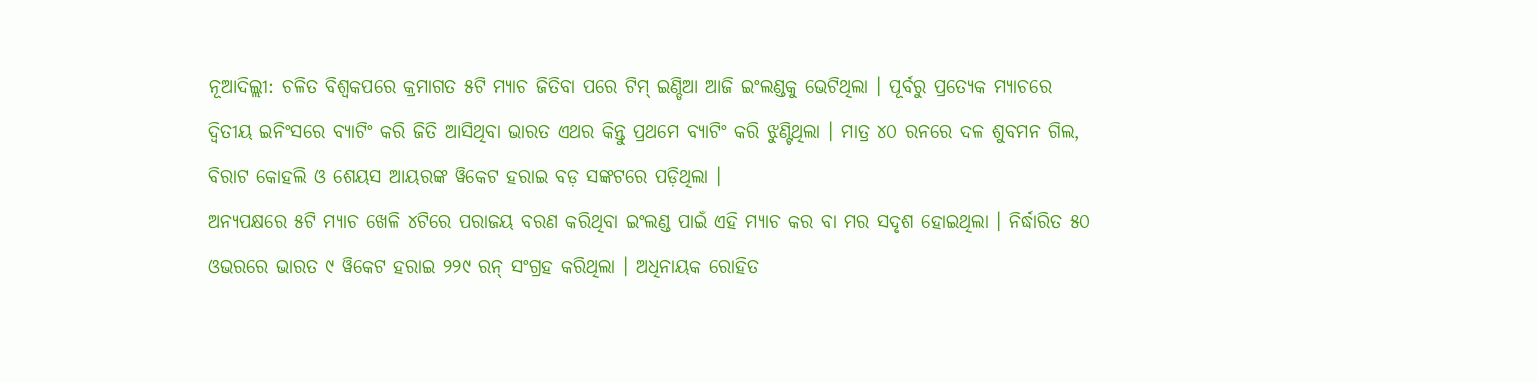ନୂଆଦିଲ୍ଲୀ: ଚଳିତ ବିଶ୍ୱକପରେ କ୍ରମାଗତ ୫ଟି ମ୍ୟାଚ ଜିତିବା ପରେ ଟିମ୍ ଇଣ୍ଡିଆ ଆଜି ଇଂଲଣ୍ଡକୁ ଭେଟିଥିଲା । ପୂର୍ବରୁ ପ୍ରତ୍ୟେକ ମ୍ୟାଚରେ ଦ୍ୱିତୀୟ ଇନିଂସରେ ବ୍ୟାଟିଂ କରି ଜିତି ଆସିଥିବା ଭାରତ ଏଥର କିନ୍ତୁ ପ୍ରଥମେ ବ୍ୟାଟିଂ କରି ଝୁଣ୍ଟିଥିଲା । ମାତ୍ର ୪୦ ରନରେ ଦଳ ଶୁବମନ ଗିଲ, ବିରାଟ କୋହଲି ଓ ଶେୟସ ଆୟରଙ୍କ ୱିକେଟ ହରାଇ ବଡ଼ ସଙ୍କଟରେ ପଡ଼ିଥିଲା ।
ଅନ୍ୟପକ୍ଷରେ ୫ଟି ମ୍ୟାଚ ଖେଳି ୪ଟିରେ ପରାଜୟ ବରଣ କରିଥିବା ଇଂଲଣ୍ଡ ପାଇଁ ଏହି ମ୍ୟାଚ କର ବା ମର ସଦୃଶ ହୋଇଥିଲା । ନିର୍ଦ୍ଧାରିତ ୫୦ ଓଭରରେ ଭାରତ ୯ ୱିକେଟ ହରାଇ ୨୨୯ ରନ୍ ସଂଗ୍ରହ କରିଥିଲା । ଅଧିନାୟକ ରୋହିତ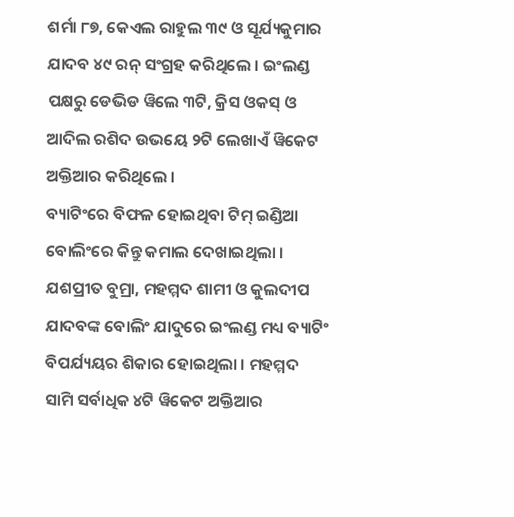ଶର୍ମା ୮୭, କେଏଲ ରାହୁଲ ୩୯ ଓ ସୂର୍ଯ୍ୟକୁମାର ଯାଦବ ୪୯ ରନ୍ ସଂଗ୍ରହ କରିଥିଲେ । ଇଂଲଣ୍ଡ ପକ୍ଷରୁ ଡେଭିଡ ୱିଲେ ୩ଟି, କ୍ରିସ ଓକସ୍ ଓ ଆଦିଲ ରଶିଦ ଉଭୟେ ୨ଟି ଲେଖାଏଁ ୱିକେଟ ଅକ୍ତିଆର କରିଥିଲେ ।
ବ୍ୟାଟିଂରେ ବିଫଳ ହୋଇଥିବା ଟିମ୍ ଇଣ୍ଡିଆ ବୋଲିଂରେ କିନ୍ତୁ କମାଲ ଦେଖାଇଥିଲା । ଯଶପ୍ରୀତ ବୁମ୍ରା, ମହମ୍ମଦ ଶାମୀ ଓ କୁଲଦୀପ ଯାଦବଙ୍କ ବୋଲିଂ ଯାଦୁରେ ଇଂଲଣ୍ଡ ମଧ୍ୟ ବ୍ୟାଟିଂ ବିପର୍ଯ୍ୟୟର ଶିକାର ହୋଇଥିଲା । ମହମ୍ମଦ ସାମି ସର୍ବାଧିକ ୪ଟି ୱିକେଟ ଅକ୍ତିଆର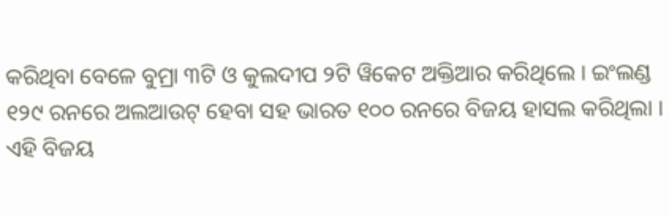କରିଥିବା ବେଳେ ବୁମ୍ରା ୩ଟି ଓ କୁଲଦୀପ ୨ଟି ୱିକେଟ ଅକ୍ତିଆର କରିଥିଲେ । ଇଂଲଣ୍ଡ ୧୨୯ ରନରେ ଅଲଆଉଟ୍ ହେବା ସହ ଭାରତ ୧୦୦ ରନରେ ବିଜୟ ହାସଲ କରିଥିଲା । ଏହି ବିଜୟ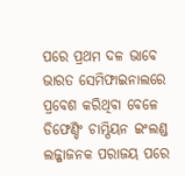ପରେ ପ୍ରଥମ ଦଳ ଭାବେ ଭାରତ ସେମିଫାଇନାଲରେ ପ୍ରବେଶ କରିଥିବା ବେଳେ ଡିଫେଣ୍ଡିଂ ଚାମ୍ପିୟନ ଇଂଲଣ୍ଡ ଲଜ୍ଜାଜନକ ପରାଜୟ ପରେ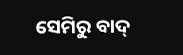ସେମିରୁ ବାଦ୍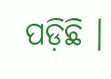ପଡ଼ିଛି ।